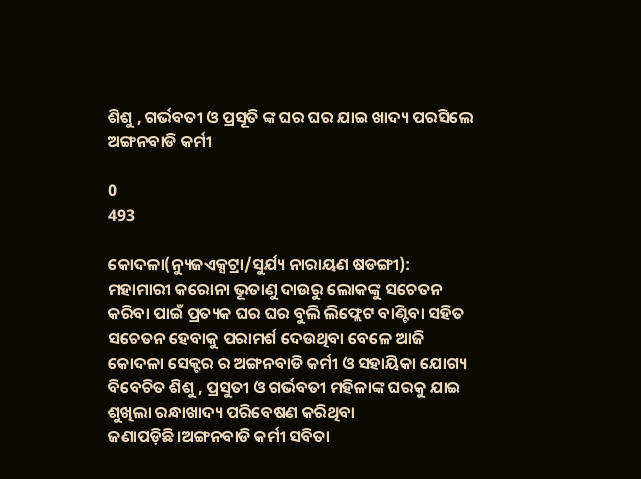ଶିଶୁ , ଗର୍ଭବତୀ ଓ ପ୍ରସୂତି ଙ୍କ ଘର ଘର ଯାଇ ଖାଦ୍ୟ ପରସିଲେ ଅଙ୍ଗନବାଡି କର୍ମୀ

0
493

କୋଦଳା(ନ୍ୟୁଜଏକ୍ସଟ୍ରା/ସୁର୍ଯ୍ୟ ନାରାୟଣ ଷଡଙ୍ଗୀ): ମହାମାରୀ କରୋନା ଭୂତାଣୁ ଦାଉରୁ ଲୋକଙ୍କୁ ସଚେତନ କରିବା ପାଇଁ ପ୍ରତ୍ୟକ ଘର ଘର ବୁଲି ଲିଫ୍ଲେଟ ବାଣ୍ଟିବା ସହିତ ସଚେତନ ହେବାକୁ ପରାମର୍ଶ ଦେଉଥିବା ବେଳେ ଆଜି କୋଦଳା ସେକ୍ଟର ର ଅଙ୍ଗନବାଡି କର୍ମୀ ଓ ସହାୟିକା ଯୋଗ୍ୟ ବିବେଚିତ ଶିଶୁ , ପ୍ରସୁତୀ ଓ ଗର୍ଭବତୀ ମହିଳାଙ୍କ ଘରକୁ ଯାଇ ଶୁଖିଲା ରନ୍ଧାଖାଦ୍ୟ ପରିବେଷଣ କରିଥିବା ଜଣାପଡ଼ିଛି।ଅଙ୍ଗନବାଡି କର୍ମୀ ସବିତା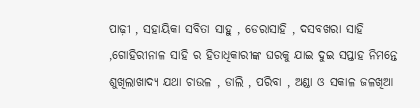ପାଢ଼ୀ , ସହାୟିକା ସବିତା ସାହୁ , ଡେରାସାହି , ଦସବଖରା ସାହି ,ଗୋହିରୀନାଳ ସାହି ର ହିତାଧିକାରୀଙ୍କ ଘରକୁ ଯାଇ ଦୁଇ ସପ୍ତାହ ନିମନ୍ତେ ଶୁଖିଲାଖାଦ୍ୟ ଯଥା ଚାଉଳ , ଡାଲି , ପରିବା , ଅଣ୍ଡା ଓ ସକାଳ ଜଳଖିଆ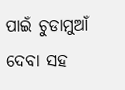ପାଇଁ ଚୁଡାମୁଆଁ ଦେବା ସହ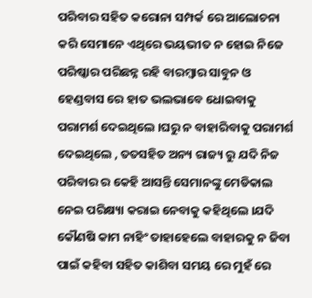ପରିବାର ସହିତ କରୋନା ସମ୍ପର୍କ ରେ ଆଲୋଚନା କରି ସେମାନେ ଏଥିରେ ଭୟଭୀତ ନ ହୋଇ ନିଜେ ପରିଷ୍କାର ପରିଛନ୍ନ ରହି ବାରମ୍ବାର ସାବୁନ ଓ ହେଣ୍ଡବାସ ରେ ହାତ ଭଲଭାବେ ଧୋଇବାକୁ ପରାମର୍ଶ ଦେଇଥିଲେ ।ଘରୁ ନ ବାହାରିବାକୁ ପରାମର୍ଶ ଦେଇଥିଲେ , ତତସହିତ ଅନ୍ୟ ରାଜ୍ୟ ରୁ ଯଦି ନିଜ ପରିବାର ର କେହି ଆସନ୍ତି ସେମାନଙ୍କୁ ମେଡିକାଲ ନେଇ ପରିକ୍ଷ୍ୟା କରାଇ ନେବାକୁ କହିଥିଲେ ।ଯଦି କୌଣଷି କାମ ନାହିଂ ତାହାହେଲେ ବାହାରକୁ ନ ଜିବା ପାଇଁ କହିବା ସହିତ କାଶିବା ସମୟ ରେ ମୁହଁ ରେ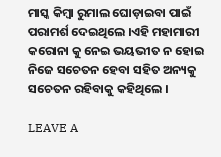ମାସ୍କ କିମ୍ବା ରୁମାଲ ଘୋଡ଼ାଇବା ପାଇଁ ପରାମର୍ଶ ଦେଇଥିଲେ ।ଏହି ମହାମାରୀ କରୋନା କୁ ନେଇ ଭୟଭୀତ ନ ହୋଇ ନିଜେ ସଚେତନ ହେବା ସହିତ ଅନ୍ୟକୁ ସଚେତନ ରହିବାକୁ କହିଥିଲେ ।

LEAVE A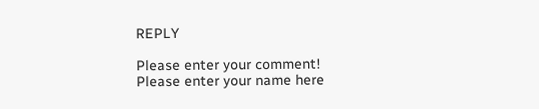REPLY

Please enter your comment!
Please enter your name here